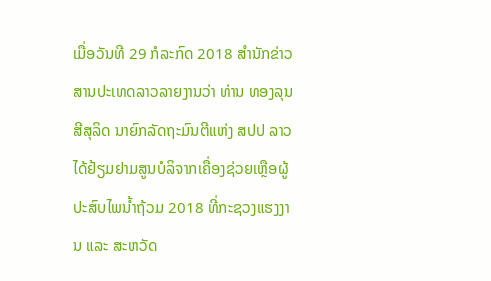ເມື່ອວັນທີ 29 ກໍລະກົດ 2018 ສຳນັກຂ່າວສານປະເທດລາວລາຍງານວ່າ ທ່ານ ທອງລຸນ ສີສຸລິດ ນາຍົກລັດຖະມົນຕີແຫ່ງ ສປປ ລາວ ໄດ້ຢ້ຽມຢາມສູນບໍລິຈາກເຄື່ອງຊ່ວຍເຫຼືອຜູ້ປະສົບໄພນໍ້າຖ້ວມ 2018 ທີ່ກະຊວງແຮງງານ ແລະ ສະຫວັດ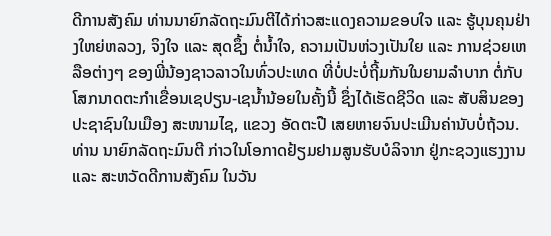ດີການສັງຄົມ ທ່ານນາຍົກລັດຖະມົນຕີໄດ້ກ່າວສະແດງຄວາມຂອບໃຈ ແລະ ຮູ້ບຸນຄຸນຢ່າງໃຫຍ່ຫລວງ, ຈິງໃຈ ແລະ ສຸດຊຶ້ງ ຕໍ່ນ້ຳໃຈ, ຄວາມເປັນຫ່ວງເປັນໃຍ ແລະ ການຊ່ວຍເຫລືອຕ່າງໆ ຂອງພີ່ນ້ອງຊາວລາວໃນທົ່ວປະເທດ ທີ່ບໍ່ປະບໍ່ຖີ້ມກັນໃນຍາມລຳບາກ ຕໍ່ກັບໂສກນາດຕະກຳເຂື່ອນເຊປຽນ-ເຊນ້ຳນ້ອຍໃນຄັ້ງນີ້ ຊຶ່ງໄດ້ເຮັດຊີວິດ ແລະ ສັບສິນຂອງປະຊາຊົນໃນເມືອງ ສະໜາມໄຊ, ແຂວງ ອັດຕະປື ເສຍຫາຍຈົນປະເມີນຄ່ານັບບໍ່ຖ້ວນ.
ທ່ານ ນາຍົກລັດຖະມົນຕີ ກ່າວໃນໂອກາດຢ້ຽມຢາມສູນຮັບບໍລິຈາກ ຢູ່ກະຊວງແຮງງານ ແລະ ສະຫວັດດີການສັງຄົມ ໃນວັນ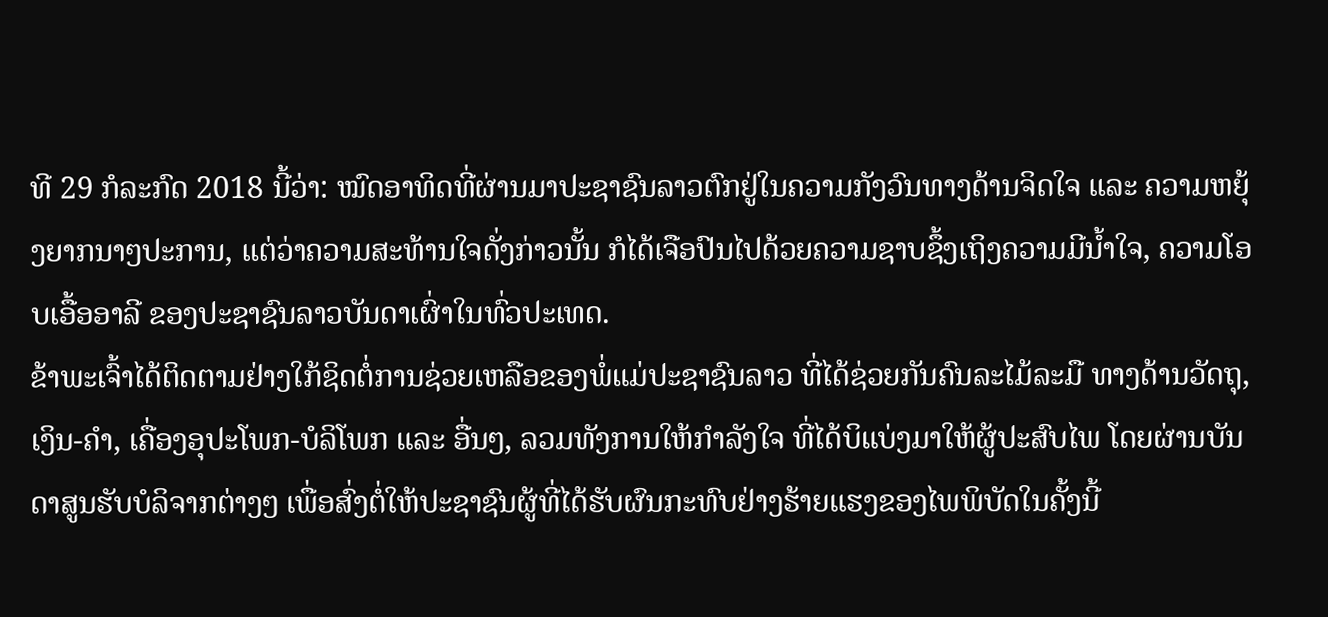ທີ 29 ກໍລະກົດ 2018 ນີ້ວ່າ: ໝົດອາທິດທີ່ຜ່ານມາປະຊາຊົນລາວຕົກຢູ່ໃນຄວາມກັງວົນທາງດ້ານຈິດໃຈ ແລະ ຄວາມຫຍຸ້ງຍາກນາໆປະການ, ແຕ່ວ່າຄວາມສະທ້ານໃຈດັ່ງກ່າວນັ້ນ ກໍໄດ້ເຈືອປົນໄປດ້ວຍຄວາມຊາບຊຶ້ງເຖິງຄວາມມີນ້ຳໃຈ, ຄວາມໂອບເອື້ອອາລີ ຂອງປະຊາຊົນລາວບັນດາເຜົ່າໃນທົ່ວປະເທດ.
ຂ້າພະເຈົ້າໄດ້ຕິດຕາມຢ່າງໃກ້ຊິດຕໍ່ການຊ່ວຍເຫລືອຂອງພໍ່ແມ່ປະຊາຊົນລາວ ທີ່ໄດ້ຊ່ວຍກັນຄົນລະໄມ້ລະມື ທາງດ້ານວັດຖຸ, ເງິນ-ຄຳ, ເຄື່ອງອຸປະໂພກ-ບໍລິໂພກ ແລະ ອື່ນໆ, ລວມທັງການໃຫ້ກຳລັງໃຈ ທີ່ໄດ້ບິແບ່ງມາໃຫ້ຜູ້ປະສົບໄພ ໂດຍຜ່ານບັນດາສູນຮັບບໍລິຈາກຕ່າງໆ ເພື່ອສົ່ງຕໍ່ໃຫ້ປະຊາຊົນຜູ້ທີ່ໄດ້ຮັບຜົນກະທົບຢ່າງຮ້າຍແຮງຂອງໄພພິບັດໃນຄັ້ງນີ້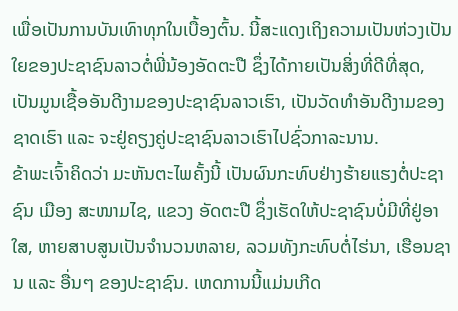ເພື່ອເປັນການບັນເທົາທຸກໃນເບື້ອງຕົ້ນ. ນີ້ສະແດງເຖິງຄວາມເປັນຫ່ວງເປັນໃຍຂອງປະຊາຊົນລາວຕໍ່ພີ່ນ້ອງອັດຕະປື ຊຶ່ງໄດ້ກາຍເປັນສິ່ງທີ່ດີທີ່ສຸດ, ເປັນມູນເຊື້ອອັນດີງາມຂອງປະຊາຊົນລາວເຮົາ, ເປັນວັດທຳອັນດີງາມຂອງຊາດເຮົາ ແລະ ຈະຢູ່ຄຽງຄູ່ປະຊາຊົນລາວເຮົາໄປຊົ່ວກາລະນານ.
ຂ້າພະເຈົ້າຄິດວ່າ ມະຫັນຕະໄພຄັ້ງນີ້ ເປັນຜົນກະທົບຢ່າງຮ້າຍແຮງຕໍ່ປະຊາຊົນ ເມືອງ ສະໜາມໄຊ, ແຂວງ ອັດຕະປື ຊຶ່ງເຮັດໃຫ້ປະຊາຊົນບໍ່ມີທີ່ຢູ່ອາໃສ, ຫາຍສາບສູນເປັນຈຳນວນຫລາຍ, ລວມທັງກະທົບຕໍ່ໄຮ່ນາ, ເຮືອນຊານ ແລະ ອື່ນໆ ຂອງປະຊາຊົນ. ເຫດການນີ້ແມ່ນເກີດ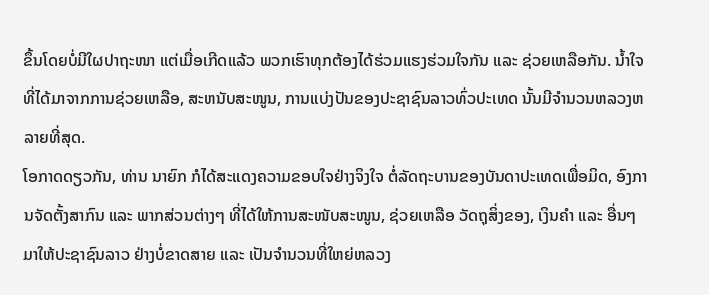ຂຶ້ນໂດຍບໍ່ມີໃຜປາຖະໜາ ແຕ່ເມື່ອເກີດແລ້ວ ພວກເຮົາທຸກຕ້ອງໄດ້ຮ່ວມແຮງຮ່ວມໃຈກັນ ແລະ ຊ່ວຍເຫລືອກັນ. ນ້ຳໃຈທີ່ໄດ້ມາຈາກການຊ່ວຍເຫລືອ, ສະຫນັບສະໜູນ, ການແບ່ງປັນຂອງປະຊາຊົນລາວທົ່ວປະເທດ ນັ້ນມີຈຳນວນຫລວງຫລາຍທີ່ສຸດ.
ໂອກາດດຽວກັນ, ທ່ານ ນາຍົກ ກໍໄດ້ສະແດງຄວາມຂອບໃຈຢ່າງຈິງໃຈ ຕໍ່ລັດຖະບານຂອງບັນດາປະເທດເພື່ອມິດ, ອົງການຈັດຕັ້ງສາກົນ ແລະ ພາກສ່ວນຕ່າງໆ ທີ່ໄດ້ໃຫ້ການສະໜັບສະໜູນ, ຊ່ວຍເຫລືອ ວັດຖຸສິ່ງຂອງ, ເງິນຄຳ ແລະ ອື່ນໆ ມາໃຫ້ປະຊາຊົນລາວ ຢ່າງບໍ່ຂາດສາຍ ແລະ ເປັນຈຳນວນທີ່ໃຫຍ່ຫລວງ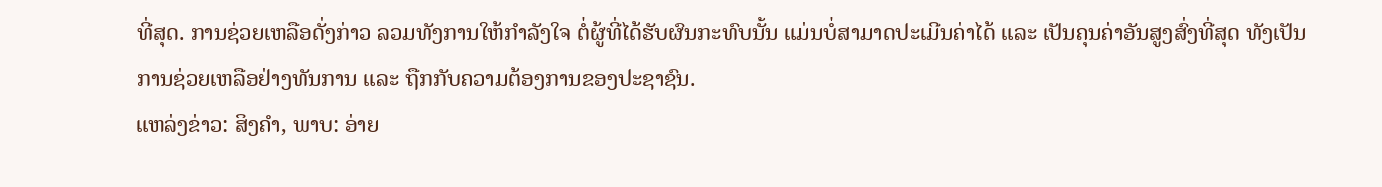ທີ່ສຸດ. ການຊ່ວຍເຫລືອດັ່ງກ່າວ ລວມທັງການໃຫ້ກຳລັງໃຈ ຕໍ່ຜູ້ທີ່ໄດ້ຮັບຜົນກະທົບນັ້ນ ແມ່ນບໍ່ສາມາດປະເມີນຄ່າໄດ້ ແລະ ເປັນຄຸນຄ່າອັນສູງສົ່ງທີ່ສຸດ ທັງເປັນການຊ່ວຍເຫລືອຢ່າງທັນການ ແລະ ຖືກກັບຄວາມຕ້ອງການຂອງປະຊາຊົນ.
ແຫລ່ງຂ່າວ: ສິງຄຳ, ພາບ: ອ່າຍ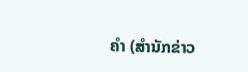ຄຳ (ສຳນັກຂ່າວ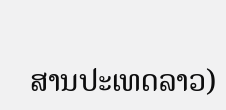ສານປະເທດລາວ)